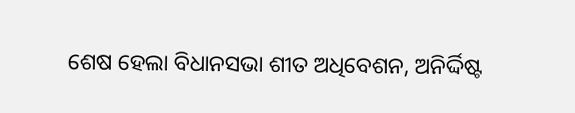ଶେଷ ହେଲା ବିଧାନସଭା ଶୀତ ଅଧିବେଶନ, ଅନିର୍ଦ୍ଦିଷ୍ଟ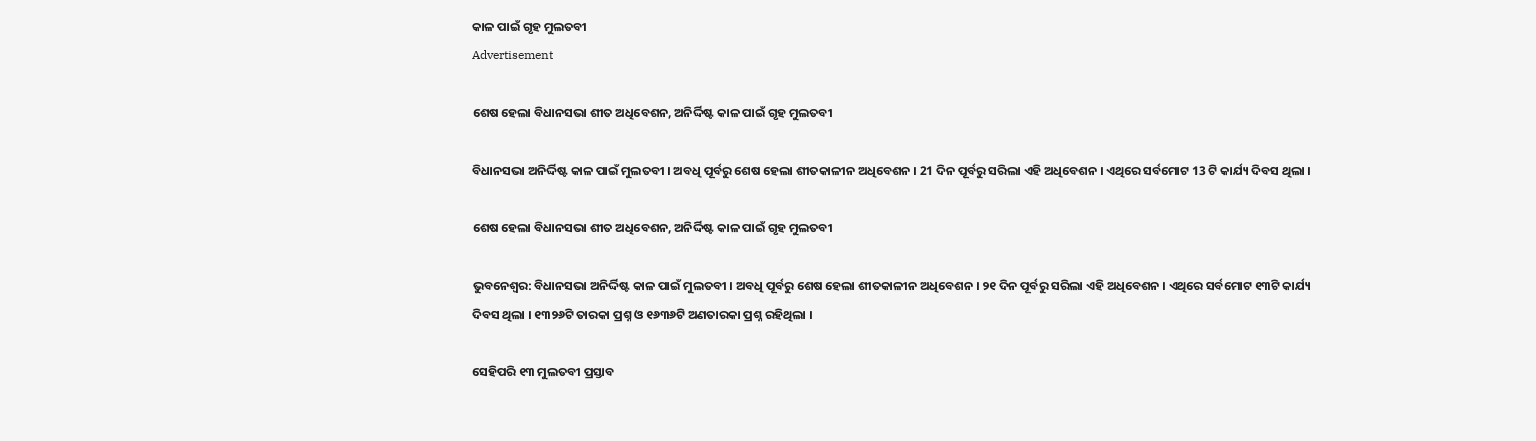କାଳ ପାଇଁ ଗୃହ ମୁଲତବୀ
Advertisement

ଶେଷ ହେଲା ବିଧାନସଭା ଶୀତ ଅଧିବେଶନ, ଅନିର୍ଦ୍ଦିଷ୍ଟ କାଳ ପାଇଁ ଗୃହ ମୁଲତବୀ

ବିଧାନସଭା ଅନିର୍ଦ୍ଦିଷ୍ଟ କାଳ ପାଇଁ ମୁଲତବୀ । ଅବଧି ପୂର୍ବରୁ ଶେଷ ହେଲା ଶୀତକାଳୀନ ଅଧିବେଶନ । 21 ଦିନ ପୂର୍ବରୁ ସରିଲା ଏହି ଅଧିବେଶନ । ଏଥିରେ ସର୍ବମୋଟ 13 ଟି କାର୍ଯ୍ୟ ଦିବସ ଥିଲା ।

ଶେଷ ହେଲା ବିଧାନସଭା ଶୀତ ଅଧିବେଶନ, ଅନିର୍ଦ୍ଦିଷ୍ଟ କାଳ ପାଇଁ ଗୃହ ମୁଲତବୀ

ଭୁବନେଶ୍ୱର: ବିଧାନସଭା ଅନିର୍ଦ୍ଦିଷ୍ଟ କାଳ ପାଇଁ ମୁଲତବୀ । ଅବଧି ପୂର୍ବରୁ ଶେଷ ହେଲା ଶୀତକାଳୀନ ଅଧିବେଶନ । ୨୧ ଦିନ ପୂର୍ବରୁ ସରିଲା ଏହି ଅଧିବେଶନ । ଏଥିରେ ସର୍ବମୋଟ ୧୩ଟି କାର୍ଯ୍ୟ ଦିବସ ଥିଲା । ୧୩୨୬ଟି ତାରକା ପ୍ରଶ୍ନ ଓ ୧୬୩୬ଟି ଅଣତାରକା ପ୍ରଶ୍ନ ରହିଥିଲା ।

ସେହିପରି ୧୩ ମୁଲତବୀ ପ୍ରସ୍ତାବ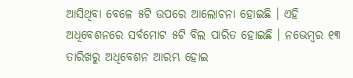ଆସିଥିବା ବେଳେ ୫ଟି ଉପରେ ଆଲୋଚନା ହୋଇଛି । ଏହି ଅଧିବେଶନରେ ସର୍ବମୋଟ ୫ଟି ବିଲ ପାରିତ ହୋଇଛି । ନଭେମ୍ବର ୧୩ ତାରିଖରୁ ଅଧିବେଶନ ଆରମ୍ଭ ହୋଇ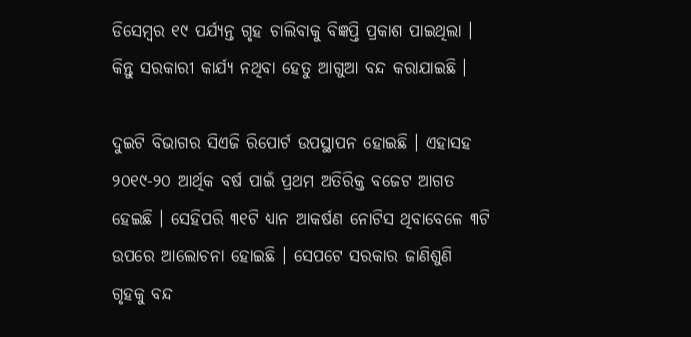ଡିସେମ୍ବର ୧୯ ପର୍ଯ୍ୟନ୍ତ ଗୃହ ଚାଲିବାକୁ ବିଜ୍ଞପ୍ତି ପ୍ରକାଶ ପାଇଥିଲା । କିନ୍ତୁ ସରକାରୀ କାର୍ଯ୍ୟ ନଥିବା ହେତୁ ଆଗୁଆ ବନ୍ଦ କରାଯାଇଛି ।

ଦୁଇଟି ବିଭାଗର ସିଏଜି ରିପୋର୍ଟ ଉପସ୍ଥାପନ ହୋଇଛି । ଏହାସହ ୨୦୧୯-୨୦ ଆର୍ଥିକ ବର୍ଷ ପାଇଁ ପ୍ରଥମ ଅତିରିକ୍ତ ବଜେଟ ଆଗତ ହେଇଛି । ସେହିପରି ୩୧ଟି ଧ୍ୟାନ ଆକର୍ଷଣ ନୋଟିସ ଥିବାବେଳେ ୩ଟି ଉପରେ ଆଲୋଚନା ହୋଇଛି । ସେପଟେ ସରକାର ଜାଣିଶୁଣି ଗୃହକୁ ବନ୍ଦ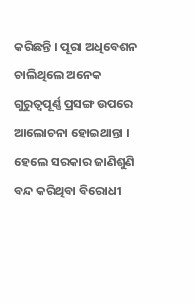କରିଛନ୍ତି । ପୂରା ଅଧିବେଶନ ଚାଲିଥିଲେ ଅନେକ ଗୁରୁତ୍ୱପୂର୍ଣ୍ଣ ପ୍ରସଙ୍ଗ ଉପରେ ଆଲୋଚନା ହୋଇଥାନ୍ତା । ହେଲେ ସରକାର ଜାଣିଶୁଣି ବନ୍ଦ କରିଥିବା ବିରୋଧୀ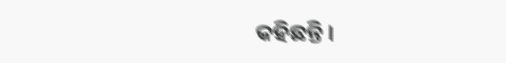କହିଛନ୍ତି ।